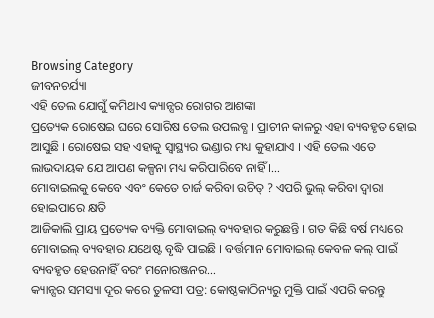Browsing Category
ଜୀବନଚର୍ଯ୍ୟା
ଏହି ତେଲ ଯୋଗୁଁ କମିଥାଏ କ୍ୟାନ୍ସର ରୋଗର ଆଶଙ୍କା
ପ୍ରତ୍ୟେକ ରୋଷେଇ ଘରେ ସୋରିଷ ତେଲ ଉପଲବ୍ଧ । ପ୍ରାଚୀନ କାଳରୁ ଏହା ବ୍ୟବହୃତ ହୋଇ ଆସୁଛି । ରୋଷେଇ ସହ ଏହାକୁ ସ୍ୱାସ୍ଥ୍ୟର ଭଣ୍ଡାର ମଧ୍ୟ କୁହାଯାଏ । ଏହି ତେଲ ଏତେ ଲାଭଦାୟକ ଯେ ଆପଣ କଳ୍ପନା ମଧ୍ୟ କରିପାରିବେ ନାହିଁ ।…
ମୋବାଇଲକୁ କେବେ ଏବଂ କେତେ ଚାର୍ଜ କରିବା ଉଚିତ୍ ? ଏପରି ଭୁଲ୍ କରିବା ଦ୍ୱାରା ହୋଇପାରେ କ୍ଷତି
ଆଜିକାଲି ପ୍ରାୟ ପ୍ରତ୍ୟେକ ବ୍ୟକ୍ତି ମୋବାଇଲ୍ ବ୍ୟବହାର କରୁଛନ୍ତି । ଗତ କିଛି ବର୍ଷ ମଧ୍ୟରେ ମୋବାଇଲ୍ ବ୍ୟବହାର ଯଥେଷ୍ଟ ବୃଦ୍ଧି ପାଇଛି । ବର୍ତ୍ତମାନ ମୋବାଇଲ୍ କେବଳ କଲ୍ ପାଇଁ ବ୍ୟବହୃତ ହେଉନାହିଁ ବରଂ ମନୋରଞ୍ଜନର…
କ୍ୟାନ୍ସର ସମସ୍ୟା ଦୂର କରେ ତୁଳସୀ ପତ୍ର: କୋଷ୍ଠକାଠିନ୍ୟରୁ ମୁକ୍ତି ପାଇଁ ଏପରି କରନ୍ତୁ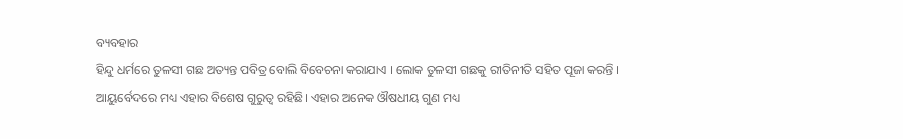ବ୍ୟବହାର
ହିନ୍ଦୁ ଧର୍ମରେ ତୁଳସୀ ଗଛ ଅତ୍ୟନ୍ତ ପବିତ୍ର ବୋଲି ବିବେଚନା କରାଯାଏ । ଲୋକ ତୁଳସୀ ଗଛକୁ ରୀତିନୀତି ସହିତ ପୂଜା କରନ୍ତି । ଆୟୁର୍ବେଦରେ ମଧ୍ୟ ଏହାର ବିଶେଷ ଗୁରୁତ୍ୱ ରହିଛି। ଏହାର ଅନେକ ଔଷଧୀୟ ଗୁଣ ମଧ୍ୟ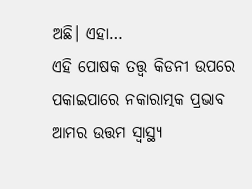ଅଛି। ଏହା…
ଏହି ପୋଷକ ତତ୍ତ୍ୱ କିଡନୀ ଉପରେ ପକାଇପାରେ ନକାରାତ୍ମକ ପ୍ରଭାବ
ଆମର ଉତ୍ତମ ସ୍ୱାସ୍ଥ୍ୟ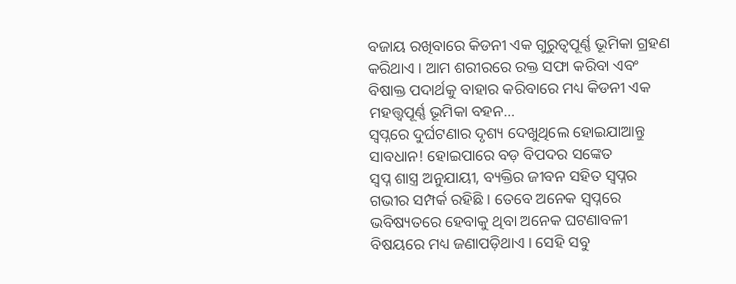ବଜାୟ ରଖିବାରେ କିଡନୀ ଏକ ଗୁରୁତ୍ୱପୂର୍ଣ୍ଣ ଭୂମିକା ଗ୍ରହଣ କରିଥାଏ । ଆମ ଶରୀରରେ ରକ୍ତ ସଫା କରିବା ଏବଂ ବିଷାକ୍ତ ପଦାର୍ଥକୁ ବାହାର କରିବାରେ ମଧ୍ୟ କିଡନୀ ଏକ ମହତ୍ତ୍ୱପୂର୍ଣ୍ଣ ଭୂମିକା ବହନ…
ସ୍ୱପ୍ନରେ ଦୁର୍ଘଟଣାର ଦୃଶ୍ୟ ଦେଖୁଥିଲେ ହୋଇଯାଆନ୍ତୁ ସାବଧାନ! ହୋଇପାରେ ବଡ଼ ବିପଦର ସଙ୍କେତ
ସ୍ୱପ୍ନ ଶାସ୍ତ୍ର ଅନୁଯାୟୀ, ବ୍ୟକ୍ତିର ଜୀବନ ସହିତ ସ୍ୱପ୍ନର ଗଭୀର ସମ୍ପର୍କ ରହିଛି । ତେବେ ଅନେକ ସ୍ୱପ୍ନରେ ଭବିଷ୍ୟତରେ ହେବାକୁ ଥିବା ଅନେକ ଘଟଣାବଳୀ ବିଷୟରେ ମଧ୍ୟ ଜଣାପଡ଼ିଥାଏ । ସେହି ସବୁ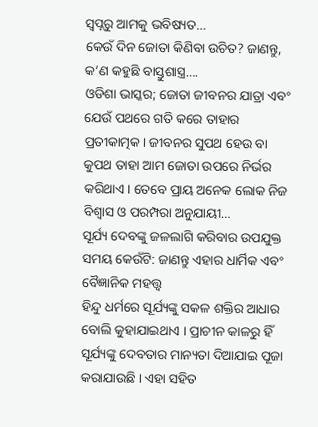ସ୍ୱପ୍ନରୁ ଆମକୁ ଭବିଷ୍ୟତ…
କେଉଁ ଦିନ ଜୋତା କିଣିବା ଉଚିତ? ଜାଣନ୍ତୁ, କ’ଣ କହୁଛି ବାସ୍ତୁଶାସ୍ତ୍ର….
ଓଡିଶା ଭାସ୍କର; ଜୋତା ଜୀବନର ଯାତ୍ରା ଏବଂ ଯେଉଁ ପଥରେ ଗତି କରେ ତାହାର ପ୍ରତୀକାତ୍ମକ। ଜୀବନର ସୁପଥ ହେଉ ବା କୁପଥ ତାହା ଆମ ଜୋତା ଉପରେ ନିର୍ଭର କରିଥାଏ। ତେବେ ପ୍ରାୟ ଅନେକ ଲୋକ ନିଜ ବିଶ୍ୱାସ ଓ ପରମ୍ପରା ଅନୁଯାୟୀ…
ସୂର୍ଯ୍ୟ ଦେବଙ୍କୁ ଜଳଲାଗି କରିବାର ଉପଯୁକ୍ତ ସମୟ କେଉଁଟି: ଜାଣନ୍ତୁ ଏହାର ଧାର୍ମିକ ଏବଂ ବୈଜ୍ଞାନିକ ମହତ୍ତ୍ୱ
ହିନ୍ଦୁ ଧର୍ମରେ ସୂର୍ଯ୍ୟଙ୍କୁ ସକଳ ଶକ୍ତିର ଆଧାର ବୋଲି କୁହାଯାଇଥାଏ । ପ୍ରାଚୀନ କାଳରୁ ହିଁ ସୂର୍ଯ୍ୟଙ୍କୁ ଦେବତାର ମାନ୍ୟତା ଦିଆଯାଇ ପୂଜା କରାଯାଉଛି । ଏହା ସହିତ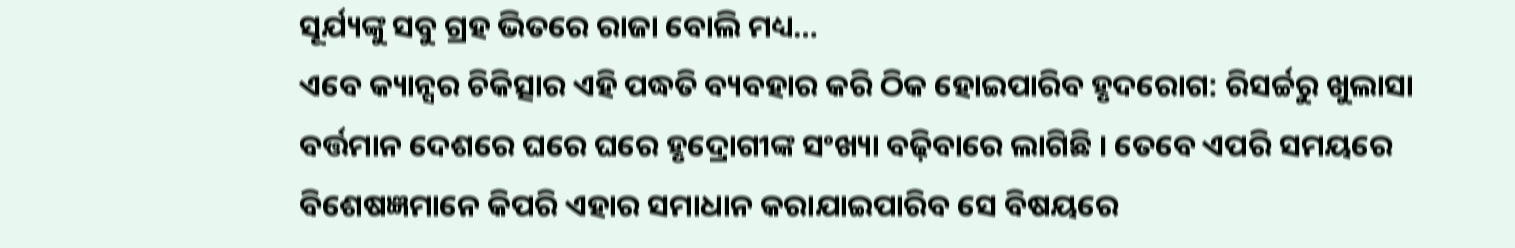ସୂର୍ଯ୍ୟଙ୍କୁ ସବୁ ଗ୍ରହ ଭିତରେ ରାଜା ବୋଲି ମଧ୍ୟ…
ଏବେ କ୍ୟାନ୍ସର ଚିକିତ୍ସାର ଏହି ପଦ୍ଧତି ବ୍ୟବହାର କରି ଠିକ ହୋଇପାରିବ ହୃଦରୋଗ: ରିସର୍ଚ୍ଚରୁ ଖୁଲାସା
ବର୍ତ୍ତମାନ ଦେଶରେ ଘରେ ଘରେ ହୃଦ୍ରୋଗୀଙ୍କ ସଂଖ୍ୟା ବଢ଼ିବାରେ ଲାଗିଛି । ତେବେ ଏପରି ସମୟରେ ବିଶେଷଜ୍ଞମାନେ କିପରି ଏହାର ସମାଧାନ କରାଯାଇପାରିବ ସେ ବିଷୟରେ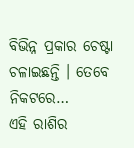ବିଭିନ୍ନ ପ୍ରକାର ଚେଷ୍ଟା ଚଳାଇଛନ୍ତି । ତେବେ ନିକଟରେ…
ଏହି ରାଶିର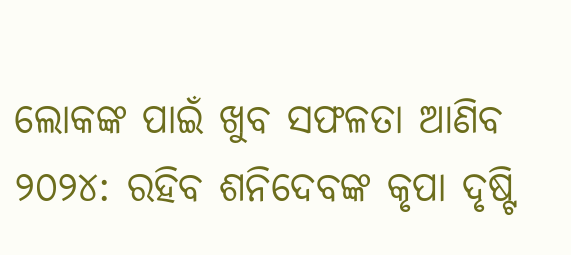ଲୋକଙ୍କ ପାଇଁ ଖୁବ ସଫଳତା ଆଣିବ ୨୦୨୪: ରହିବ ଶନିଦେବଙ୍କ କୃପା ଦୃଷ୍ଟି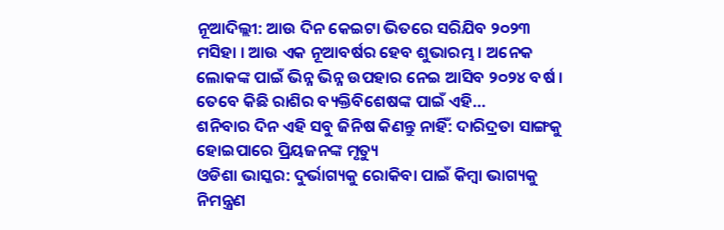ନୂଆଦିଲ୍ଲୀ: ଆଉ ଦିନ କେଇଟା ଭିତରେ ସରିଯିବ ୨୦୨୩ ମସିହା । ଆଉ ଏକ ନୂଆବର୍ଷର ହେବ ଶୁଭାରମ୍ଭ । ଅନେକ ଲୋକଙ୍କ ପାଇଁ ଭିନ୍ନ ଭିନ୍ନ ଉପହାର ନେଇ ଆସିବ ୨୦୨୪ ବର୍ଷ । ତେବେ କିଛି ରାଶିର ବ୍ୟକ୍ତିବିଶେଷଙ୍କ ପାଇଁ ଏହି…
ଶନିବାର ଦିନ ଏହି ସବୁ ଜିନିଷ କିଣନ୍ତୁ ନାହିଁ: ଦାରିଦ୍ରତା ସାଙ୍ଗକୁ ହୋଇପାରେ ପ୍ରିୟଜନଙ୍କ ମୃତ୍ୟୁ
ଓଡିଶା ଭାସ୍କର: ଦୁର୍ଭାଗ୍ୟକୁ ରୋକିବା ପାଇଁ କିମ୍ବା ଭାଗ୍ୟକୁ ନିମନ୍ତ୍ରଣ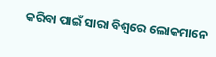କରିବା ପାଇଁ ସାରା ବିଶ୍ୱରେ ଲୋକମାନେ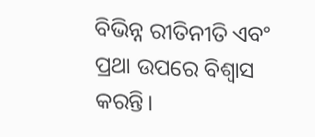ବିଭିନ୍ନ ରୀତିନୀତି ଏବଂ ପ୍ରଥା ଉପରେ ବିଶ୍ୱାସ କରନ୍ତି।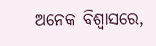ଅନେକ ବିଶ୍ୱାସରେ,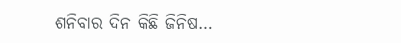ଶନିବାର ଦିନ କିଛି ଜିନିଷ…